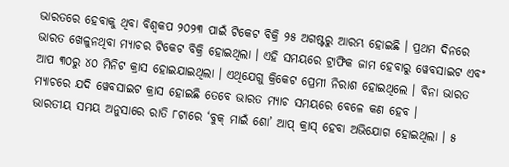ଭାରତରେ ହେବାକୁ ଥିବା ବିଶ୍ୱକପ ୨୦୨୩ ପାଇଁ ଟିକେଟ ବିକ୍ରି ୨୫ ଅଗଷ୍ଟରୁ ଆରମ୍ଭ ହୋଇଛି । ପ୍ରଥମ ଦିନରେ ଭାରତ ଖେଳୁନଥିବା ମ୍ୟାଚର ଟିକେଟ ବିକ୍ରି ହୋଇଥିଲା । ଏହି ସମୟରେ ଟ୍ରାଫିକ ଜାମ ହେବାରୁ ୱେବସାଇଟ ଏବଂ ଆପ ୩୦ରୁ ୪୦ ମିନିଟ କ୍ରାସ ହୋଇଯାଇଥିଲା । ଏଥିଯେଗୁ କ୍ରିକେଟ ପ୍ରେମୀ ନିରାଶ ହୋଇଥିଲେ । ବିନା ଭାରତ ମ୍ୟାଚରେ ଯଦି ୱେବସାଇଟ କ୍ରାସ ହୋଇଛି ତେବେ ଭାରତ ମ୍ୟାଚ ସମୟରେ ବେଳେ କଣ ହେବ ।
ଭାରତୀୟ ସମୟ ଅନୁସାରେ ରାତି ୮ଟାରେ ‘ବୁକ୍ ମାଇଁ ଶୋ’ ଆପ୍ କ୍ରାସ୍ ହେବା ଅଭିଯୋଗ ହୋଇଥିଲା । ୫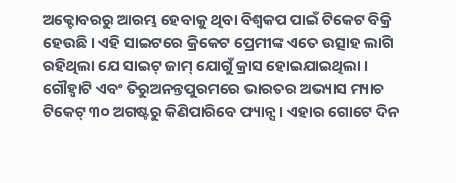ଅକ୍ଟୋବରରୁ ଆରମ୍ଭ ହେବାକୁ ଥିବା ବିଶ୍ୱକପ ପାଇଁ ଟିକେଟ ବିକ୍ରି ହେଉଛି । ଏହି ସାଇଟରେ କ୍ରିକେଟ ପ୍ରେମୀଙ୍କ ଏତେ ଉତ୍ସାହ ଲାଗି ରହିଥିଲା ଯେ ସାଇଟ୍ ଜାମ୍ ଯୋଗୁଁ କ୍ରାସ ହୋଇଯାଇଥିଲା ।
ଗୌହ୍ଵାଟି ଏବଂ ତିରୁଅନନ୍ତପୁରମରେ ଭାରତର ଅଭ୍ୟାସ ମ୍ୟାଚ ଟିକେଟ୍ ୩୦ ଅଗଷ୍ଟରୁ କିଣିପାରିବେ ଫ୍ୟାନ୍ସ । ଏହାର ଗୋଟେ ଦିନ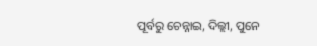ପୂର୍ବରୁ ଚେନ୍ନାଇ, ଦିଲ୍ଲୀ, ପୁନେ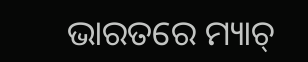ଭାରତରେ ମ୍ୟାଚ୍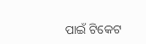ପାଇଁ ଟିକେଟ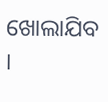ଖୋଲାଯିବ ।